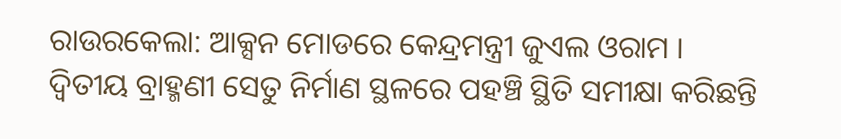ରାଉରକେଲା: ଆକ୍ସନ ମୋଡରେ କେନ୍ଦ୍ରମନ୍ତ୍ରୀ ଜୁଏଲ ଓରାମ । ଦ୍ଵିତୀୟ ବ୍ରାହ୍ମଣୀ ସେତୁ ନିର୍ମାଣ ସ୍ଥଳରେ ପହଞ୍ଚି ସ୍ଥିତି ସମୀକ୍ଷା କରିଛନ୍ତି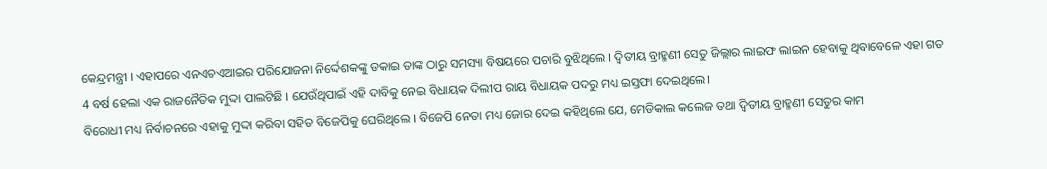କେନ୍ଦ୍ରମନ୍ତ୍ରୀ । ଏହାପରେ ଏନଏଚଏଆଇର ପରିଯୋଜନା ନିର୍ଦ୍ଦେଶକଙ୍କୁ ଡକାଇ ତାଙ୍କ ଠାରୁ ସମସ୍ୟା ବିଷୟରେ ପଚାରି ବୁଝିଥିଲେ । ଦ୍ଵିତୀୟ ବ୍ରାହ୍ମଣୀ ସେତୁ ଜିଲ୍ଲାର ଲାଇଫ ଲାଇନ ହେବାକୁ ଥିବାବେଳେ ଏହା ଗତ 4 ବର୍ଷ ହେଲା ଏକ ରାଜନୈତିକ ମୁଦ୍ଦା ପାଲଟିଛି । ଯେଉଁଥିପାଇଁ ଏହି ଦାବିକୁ ନେଇ ବିଧାୟକ ଦିଲୀପ ରାୟ ବିଧାୟକ ପଦରୁ ମଧ୍ୟ ଇସ୍ତଫା ଦେଇଥିଲେ।
ବିରୋଧୀ ମଧ୍ୟ ନିର୍ବାଚନରେ ଏହାକୁ ମୁଦ୍ଦା କରିବା ସହିତ ବିଜେପିକୁ ଘେରିଥିଲେ । ବିଜେପି ନେତା ମଧ୍ୟ ଜୋର ଦେଇ କହିଥିଲେ ଯେ, ମେଡିକାଲ କଲେଜ ତଥା ଦ୍ଵିତୀୟ ବ୍ରାହ୍ମଣୀ ସେତୁର କାମ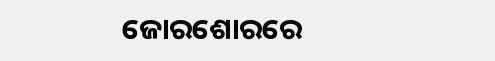ଜୋରଶୋରରେ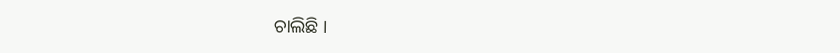ଚାଲିଛି ।